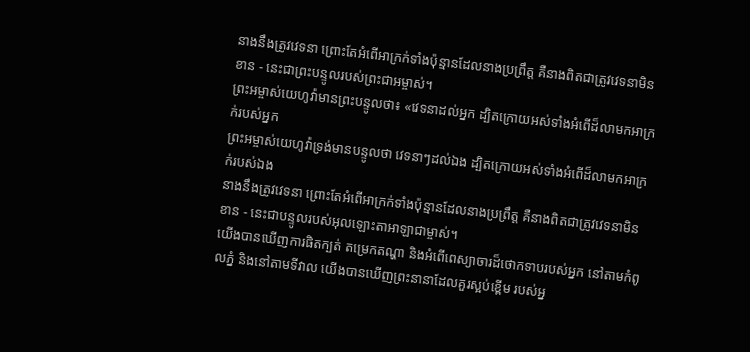នាងនឹងត្រូវវេទនា ព្រោះតែអំពើអាក្រក់ទាំងប៉ុន្មានដែលនាងប្រព្រឹត្ត គឺនាងពិតជាត្រូវវេទនាមិនខាន - នេះជាព្រះបន្ទូលរបស់ព្រះជាអម្ចាស់។
ព្រះអម្ចាស់យេហូវ៉ាមានព្រះបន្ទូលថា៖ «វេទនាដល់អ្នក ដ្បិតក្រោយអស់ទាំងអំពើដ៏លាមកអាក្រក់របស់អ្នក
ព្រះអម្ចាស់យេហូវ៉ាទ្រង់មានបន្ទូលថា វេទនាៗដល់ឯង ដ្បិតក្រោយអស់ទាំងអំពើដ៏លាមកអាក្រក់របស់ឯង
នាងនឹងត្រូវវេទនា ព្រោះតែអំពើអាក្រក់ទាំងប៉ុន្មានដែលនាងប្រព្រឹត្ត គឺនាងពិតជាត្រូវវេទនាមិនខាន - នេះជាបន្ទូលរបស់អុលឡោះតាអាឡាជាម្ចាស់។
យើងបានឃើញការផិតក្បត់ តម្រេកតណ្ហា និងអំពើពេស្យាចារដ៏ថោកទាបរបស់អ្នក នៅតាមកំពូលភ្នំ និងនៅតាមទីវាល យើងបានឃើញព្រះនានាដែលគួរស្អប់ខ្ពើម របស់អ្ន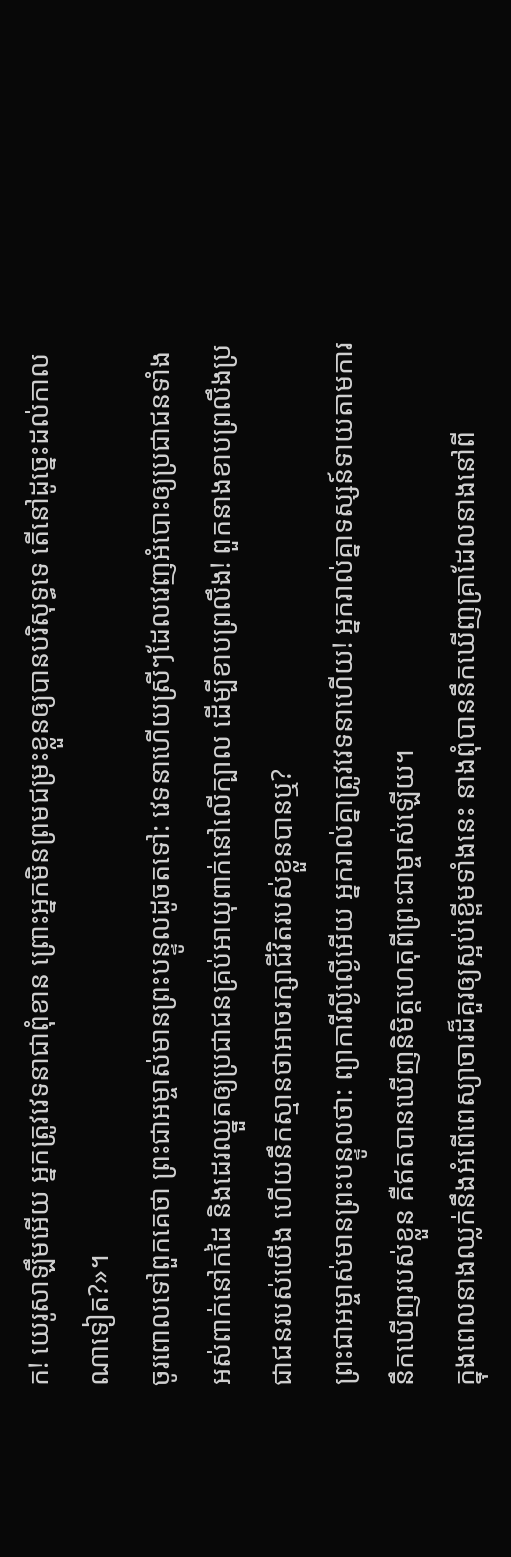ក! យេរូសាឡឹមអើយ អ្នកត្រូវវេទនាជាពុំខាន ព្រោះអ្នកមិនព្រមជម្រះខ្លួនឲ្យបានបរិសុទ្ធទេ តើនៅដូច្នេះដល់កាលណាទៀត?»។
ចូរពោលទៅពួកគេថា ព្រះជាអម្ចាស់មានព្រះបន្ទូលដូចតទៅ: វេទនាហើយស្រីៗដែលវេញអំបោះឲ្យប្រជាជនទាំងអស់ពាក់នៅកដៃ និងដេរឈ្នួតឲ្យប្រជាជនគ្រប់អាយុពាក់នៅលើក្បាល ដើម្បីខាបព្រលឹង! ពួកនាងខាបព្រលឹងប្រជាជនរបស់យើង ហើយនឹកស្មានថាអាចរក្សាជីវិតរបស់ខ្លួនបានឬ?
ព្រះជាអម្ចាស់មានព្រះបន្ទូលថា: ព្យាការីល្ងីល្ងើអើយ អ្នករាល់គ្នាត្រូវវេទនាហើយ! អ្នករាល់គ្នាទស្សន៍ទាយតាមការនឹកឃើញរបស់ខ្លួន គឺឥតបានឃើញនិមិត្តហេតុពីព្រះជាម្ចាស់ឡើយ។
ក្នុងពេលនាងឈ្លក់នឹងអំពើពេស្យាចារដ៏គួរឲ្យស្អប់ខ្ពើមទាំងនេះ នាងពុំបាននឹកឃើញគ្រាដែលនាងនៅពី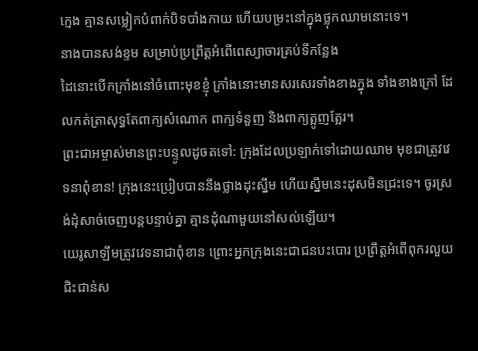ក្មេង គ្មានសម្លៀកបំពាក់បិទបាំងកាយ ហើយបម្រះនៅក្នុងថ្លុកឈាមនោះទេ។
នាងបានសង់ខ្ទម សម្រាប់ប្រព្រឹត្តអំពើពេស្យាចារគ្រប់ទីកន្លែង
ដៃនោះបើកក្រាំងនៅចំពោះមុខខ្ញុំ ក្រាំងនោះមានសរសេរទាំងខាងក្នុង ទាំងខាងក្រៅ ដែលកត់ត្រាសុទ្ធតែពាក្យសំណោក ពាក្យទំនួញ និងពាក្យត្អូញត្អែរ។
ព្រះជាអម្ចាស់មានព្រះបន្ទូលដូចតទៅ: ក្រុងដែលប្រឡាក់ទៅដោយឈាម មុខជាត្រូវវេទនាពុំខាន! ក្រុងនេះប្រៀបបាននឹងថ្លាងដុះស្នឹម ហើយស្នឹមនេះដុសមិនជ្រះទេ។ ចូរស្រង់ដុំសាច់ចេញបន្តបន្ទាប់គ្នា គ្មានដុំណាមួយនៅសល់ឡើយ។
យេរូសាឡឹមត្រូវវេទនាជាពុំខាន ព្រោះអ្នកក្រុងនេះជាជនបះបោរ ប្រព្រឹត្តអំពើពុករលួយ ជិះជាន់ស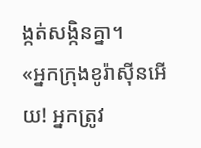ង្កត់សង្កិនគ្នា។
«អ្នកក្រុងខូរ៉ាស៊ីនអើយ! អ្នកត្រូវ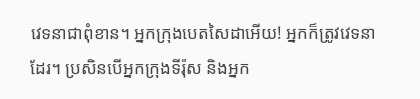វេទនាជាពុំខាន។ អ្នកក្រុងបេតសៃដាអើយ! អ្នកក៏ត្រូវវេទនាដែរ។ ប្រសិនបើអ្នកក្រុងទីរ៉ុស និងអ្នក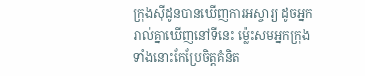ក្រុងស៊ីដូនបានឃើញការអស្ចារ្យ ដូចអ្នករាល់គ្នាឃើញនៅទីនេះ ម៉្លេះសមអ្នកក្រុងទាំងនោះកែប្រែចិត្តគំនិត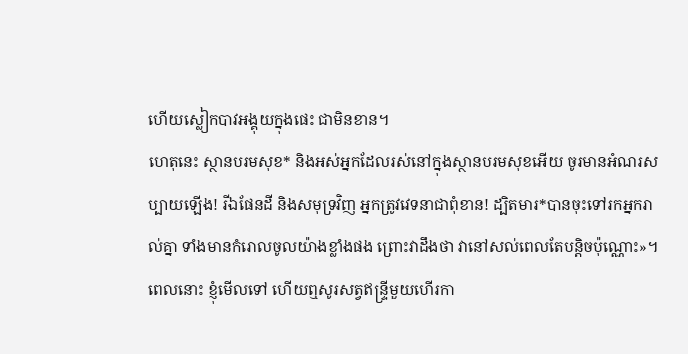ហើយស្លៀកបាវអង្គុយក្នុងផេះ ជាមិនខាន។
ហេតុនេះ ស្ថានបរមសុខ* និងអស់អ្នកដែលរស់នៅក្នុងស្ថានបរមសុខអើយ ចូរមានអំណរសប្បាយឡើង! រីឯផែនដី និងសមុទ្រវិញ អ្នកត្រូវវេទនាជាពុំខាន! ដ្បិតមារ*បានចុះទៅរកអ្នករាល់គ្នា ទាំងមានកំរោលចូលយ៉ាងខ្លាំងផង ព្រោះវាដឹងថា វានៅសល់ពេលតែបន្តិចប៉ុណ្ណោះ»។
ពេលនោះ ខ្ញុំមើលទៅ ហើយឮសូរសត្វឥន្ទ្រីមួយហើរកា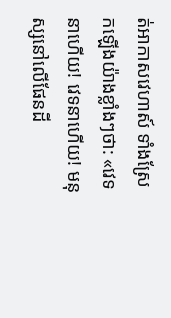ត់អាកាសវេហាស៍ ទាំងស្រែកឡើងយ៉ាងខ្លាំងៗថា: «វេទនាហើយ! វេទនាហើយ! មនុស្សនៅលើផែនដី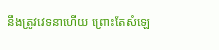នឹងត្រូវវេទនាហើយ ព្រោះតែសំឡេ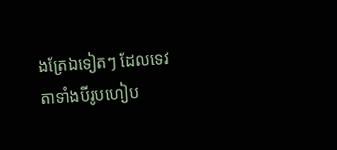ងត្រែឯទៀតៗ ដែលទេវតាទាំងបីរូបហៀប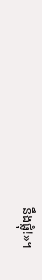នឹងផ្លុំ!»។